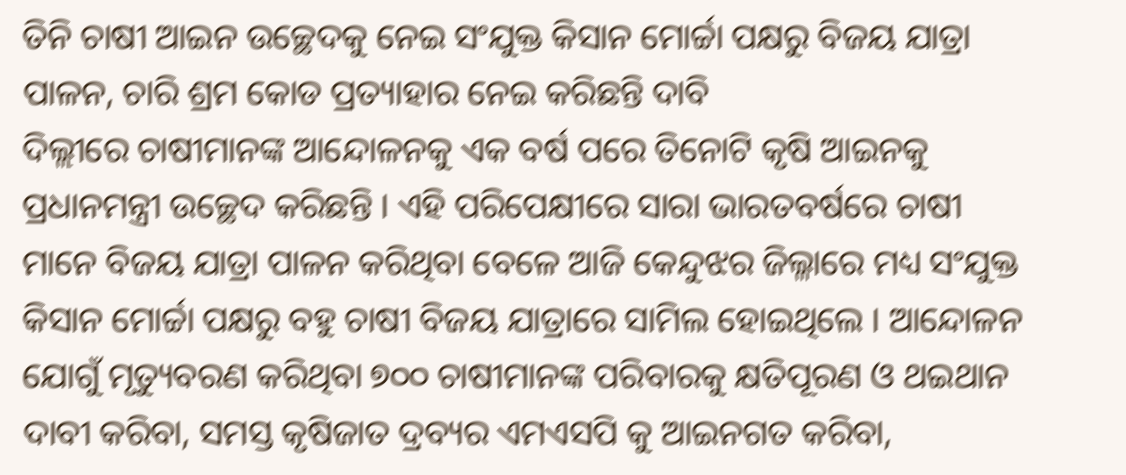ତିନି ଚାଷୀ ଆଇନ ଉଚ୍ଛେଦକୁ ନେଇ ସଂଯୁକ୍ତ କିସାନ ମୋର୍ଚ୍ଚା ପକ୍ଷରୁ ବିଜୟ ଯାତ୍ରା ପାଳନ, ଚାରି ଶ୍ରମ କୋଡ ପ୍ରତ୍ୟାହାର ନେଇ କରିଛନ୍ତି ଦାବି
ଦିଲ୍ଲୀରେ ଚାଷୀମାନଙ୍କ ଆନ୍ଦୋଳନକୁ ଏକ ବର୍ଷ ପରେ ତିନୋଟି କୃଷି ଆଇନକୁ ପ୍ରଧାନମନ୍ତ୍ରୀ ଉଚ୍ଛେଦ କରିଛନ୍ତି । ଏହି ପରିପେକ୍ଷୀରେ ସାରା ଭାରତବର୍ଷରେ ଚାଷୀ ମାନେ ବିଜୟ ଯାତ୍ରା ପାଳନ କରିଥିବା ବେଳେ ଆଜି କେନ୍ଦୁଝର ଜିଲ୍ଳାରେ ମଧ୍ୟ ସଂଯୁକ୍ତ କିସାନ ମୋର୍ଚ୍ଚା ପକ୍ଷରୁ ବହୁ ଚାଷୀ ବିଜୟ ଯାତ୍ରାରେ ସାମିଲ ହୋଇଥିଲେ । ଆନ୍ଦୋଳନ ଯୋଗୁଁ ମୃତ୍ୟୁବରଣ କରିଥିବା ୭୦୦ ଚାଷୀମାନଙ୍କ ପରିବାରକୁ କ୍ଷତିପୂରଣ ଓ ଥଇଥାନ ଦାବୀ କରିବା, ସମସ୍ତ କୃଷିଜାତ ଦ୍ରବ୍ୟର ଏମଏସପି କୁ ଆଇନଗତ କରିବା,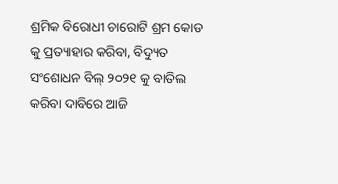ଶ୍ରମିକ ବିରୋଧୀ ଚାରୋଟି ଶ୍ରମ କୋଡ କୁ ପ୍ରତ୍ୟାହାର କରିବା, ବିଦ୍ୟୁତ ସଂଶୋଧନ ବିଲ୍ ୨୦୨୧ କୁ ବାତିଲ କରିବା ଦାବିରେ ଆଜି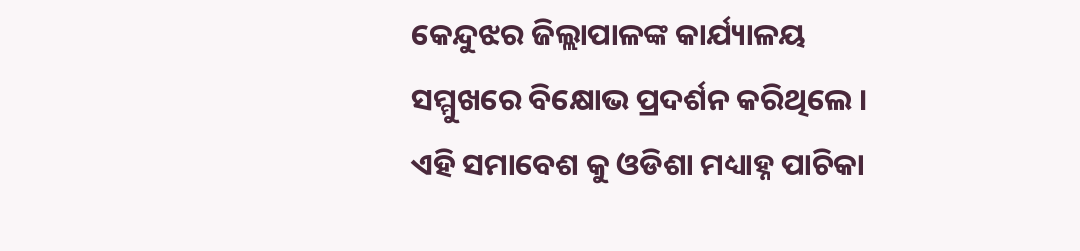କେନ୍ଦୁଝର ଜିଲ୍ଲାପାଳଙ୍କ କାର୍ଯ୍ୟାଳୟ ସମ୍ମୁଖରେ ବିକ୍ଷୋଭ ପ୍ରଦର୍ଶନ କରିଥିଲେ । ଏହି ସମାବେଶ କୁ ଓଡିଶା ମଧ୍ୟାହ୍ନ ପାଚିକା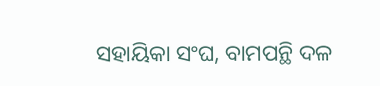ସହାୟିକା ସଂଘ, ବାମପନ୍ଥି ଦଳ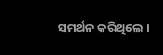ସମର୍ଥନ କରିଥିଲେ ।